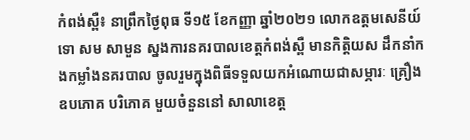កំពង់ស្ពឺ៖ នាព្រឹកថៃ្ងពុធ ទី១៥ ខែកញ្ញា ឆ្នាំ២០២១ លោកឧត្ដមសេនីយ៍ទោ សម សាមួន ស្នងការនគរបាលខេត្ដកំពង់ស្ពឺ មានកិត្ដិយស ដឹកនាំកងកម្លាំងនគរបាល ចូលរួមក្នុងពិធីទទួលយកអំណោយជាសម្ភារៈ គ្រឿងឧបភោគ បរិភោគ មួយចំនួននៅ សាលាខេត្ត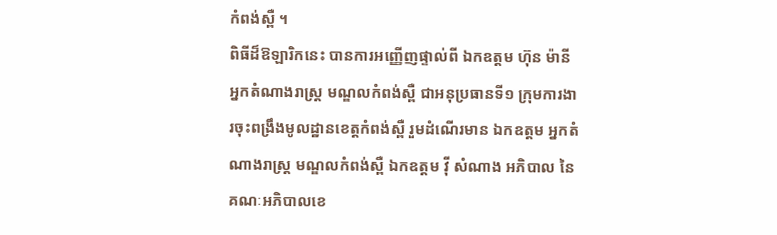កំពង់ស្ពឺ ។
ពិធីដ៏ឱឡារិកនេះ បានការអញ្ញេីញផ្ទាល់ពី ឯកឧត្ដម ហ៊ុន ម៉ានី អ្នកតំណាងរាស្រ្ដ មណ្ឌលកំពង់ស្ពឺ ជាអនុប្រធានទី១ ក្រុមការងារចុះពង្រឹងមូលដ្ឋានខេត្តកំពង់ស្ពឺ រួមដំណើរមាន ឯកឧត្ដម អ្នកតំណាងរាស្រ្ត មណ្ឌលកំពង់ស្ពឺ ឯកឧត្ដម វុី សំណាង អភិបាល នៃគណៈអភិបាលខេ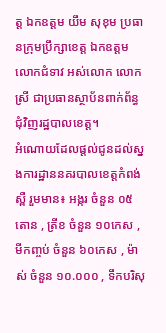ត្ដ ឯកឧត្ដម យឹម សុខុម ប្រធានក្រុមប្រឹក្សាខេត្ដ ឯកឧត្ដម លោកជំទាវ អស់លោក លោកស្រី ជាប្រធានស្ថាប័នពាក់ព័ន្ធជុំវិញរដ្ឋបាលខេត្ដ។
អំណោយដែលផ្ដល់ជូនដល់ស្នងការដ្ឋាននគរបាលខេត្តកំពង់ស្ពឺ រួមមាន៖ អង្ករ ចំនួន ០៥តោន , ត្រីខ ចំនួន ១០កេស , មីកញ្ចប់ ចំនួន ៦០កេស , ម៉ាស់ ចំនួន ១០.០០០ , ទឹកបរិសុ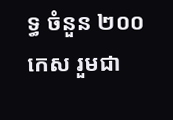ទ្ធ ចំនួន ២០០ កេស រួមជា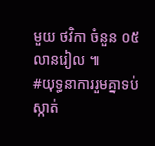មួយ ថវិកា ចំនួន ០៥ លានរៀល ៕
#យុទ្ធនាការរួមគ្នាទប់ស្កាត់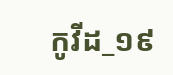កូវីដ_១៩